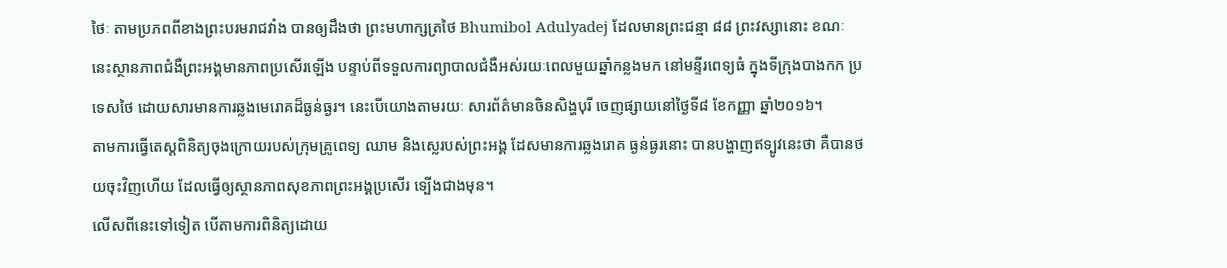ថៃៈ តាមប្រភពពីខាងព្រះបរមរាជវាំង បានឲ្យដឹងថា ព្រះមហាក្សត្រថៃ Bhumibol Adulyadej ដែលមានព្រះជន្មា ៨៨ ព្រះវស្សានោះ ខណៈនេះស្ថានភាពជំងឺព្រះអង្គមានភាពប្រសើរឡើង បន្ទាប់ពីទទួលការព្យាបាលជំងឺអស់រយៈពេលមួយឆ្នាំកន្លងមក នៅមន្ទីរពេទ្យធំ ក្នុងទីក្រុងបាងកក ប្រទេសថៃ ដោយសារមានការឆ្លងមេរោគដ៏ធ្ងន់ធ្ងរ។ នេះបើយោងតាមរយៈ សារព័ត៌មានចិនសិង្ហបុរី ចេញផ្សាយនៅថ្ងៃទី៨ ខែកញ្ញា ឆ្នាំ២០១៦។
តាមការធ្វើតេស្តពិនិត្យចុងក្រោយរបស់ក្រុមគ្រូពេទ្យ ឈាម និងស្លេរបស់ព្រះអង្គ ដែសមានការឆ្លងរោគ ធ្ងន់ធ្ងរនោះ បានបង្ហាញឥទ្បូវនេះថា គឺបានថយចុះវិញហើយ ដែលធ្វើឲ្យស្ថានភាពសុខភាពព្រះអង្គប្រសើរ ទ្បើងជាងមុន។
លើសពីនេះទៅទៀត បើតាមការពិនិត្យដោយ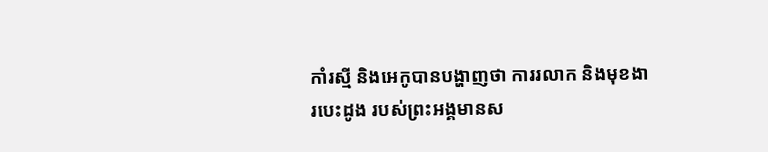កាំរស្មី និងអេកូបានបង្ហាញថា ការរលាក និងមុខងារបេះដូង របស់ព្រះអង្គមានស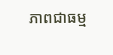ភាពជាធម្ម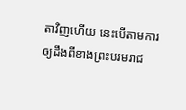តាវិញហើយ នេះបើតាមការឲ្យដឹងពីខាងព្រះបរមរាជ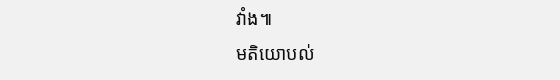វាំង៕
មតិយោបល់